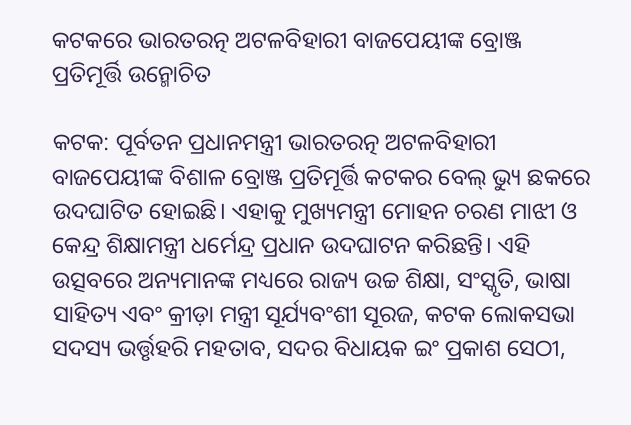କଟକରେ ଭାରତରତ୍ନ ଅଟଳବିହାରୀ ବାଜପେୟୀଙ୍କ ବ୍ରୋଞ୍ଜ ପ୍ରତିମୂର୍ତ୍ତି ଉନ୍ମୋଚିତ

କଟକ: ପୂର୍ବତନ ପ୍ରଧାନମନ୍ତ୍ରୀ ଭାରତରତ୍ନ ଅଟଳବିହାରୀ ବାଜପେୟୀଙ୍କ ବିଶାଳ ବ୍ରୋଞ୍ଜ ପ୍ରତିମୂର୍ତ୍ତି କଟକର ବେଲ୍ ଭ୍ୟୁ ଛକରେ ଉଦଘାଟିତ ହୋଇଛି। ଏହାକୁ ମୁଖ୍ୟମନ୍ତ୍ରୀ ମୋହନ ଚରଣ ମାଝୀ ଓ କେନ୍ଦ୍ର ଶିକ୍ଷାମନ୍ତ୍ରୀ ଧର୍ମେନ୍ଦ୍ର ପ୍ରଧାନ ଉଦଘାଟନ କରିଛନ୍ତି। ଏହି ଉତ୍ସବରେ ଅନ୍ୟମାନଙ୍କ ମଧ୍ୟରେ ରାଜ୍ୟ ଉଚ୍ଚ ଶିକ୍ଷା, ସଂସ୍କୃତି, ଭାଷା ସାହିତ୍ୟ ଏବଂ କ୍ରୀଡ଼ା ମନ୍ତ୍ରୀ ସୂର୍ଯ୍ୟବଂଶୀ ସୂରଜ, କଟକ ଲୋକସଭା ସଦସ୍ୟ ଭର୍ତ୍ତୃହରି ମହତାବ, ସଦର ବିଧାୟକ ଇଂ ପ୍ରକାଶ ସେଠୀ,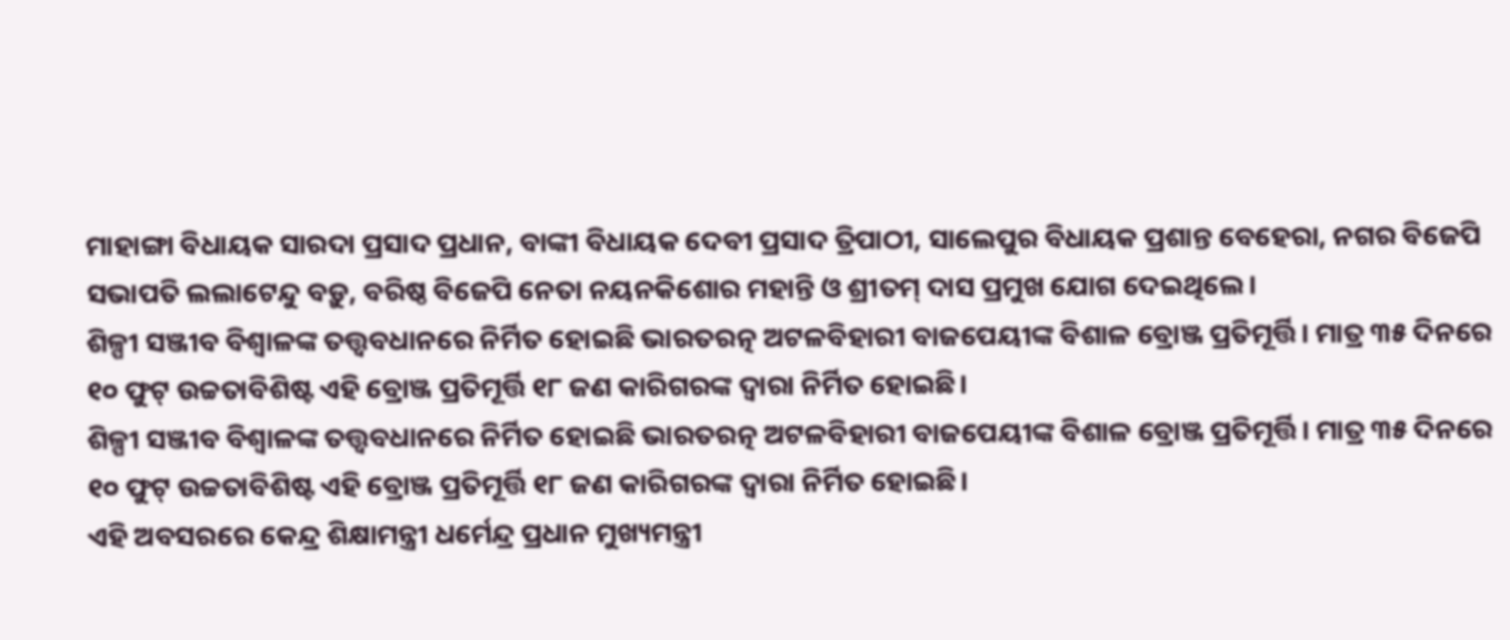ମାହାଙ୍ଗା ବିଧାୟକ ସାରଦା ପ୍ରସାଦ ପ୍ରଧାନ, ବାଙ୍କୀ ବିଧାୟକ ଦେବୀ ପ୍ରସାଦ ତ୍ରିପାଠୀ, ସାଲେପୁର ବିଧାୟକ ପ୍ରଶାନ୍ତ ବେହେରା, ନଗର ବିଜେପି ସଭାପତି ଲଲାଟେନ୍ଦୁ ବଡ଼ୁ, ବରିଷ୍ଠ ବିଜେପି ନେତା ନୟନକିଶୋର ମହାନ୍ତି ଓ ଶ୍ରୀତମ୍ ଦାସ ପ୍ରମୁଖ ଯୋଗ ଦେଇଥିଲେ।
ଶିଳ୍ପୀ ସଞ୍ଜୀବ ବିଶ୍ବାଳଙ୍କ ତତ୍ତ୍ବବଧାନରେ ନିର୍ମିତ ହୋଇଛି ଭାରତରତ୍ନ ଅଟଳବିହାରୀ ବାଜପେୟୀଙ୍କ ବିଶାଳ ବ୍ରୋଞ୍ଜ ପ୍ରତିମୂର୍ତ୍ତି। ମାତ୍ର ୩୫ ଦିନରେ ୧୦ ଫୁଟ୍ ଉଚ୍ଚତାବିଶିଷ୍ଟ ଏହି ବ୍ରୋଞ୍ଜ ପ୍ରତିମୂର୍ତ୍ତି ୧୮ ଜଣ କାରିଗରଙ୍କ ଦ୍ବାରା ନିର୍ମିତ ହୋଇଛି।
ଶିଳ୍ପୀ ସଞ୍ଜୀବ ବିଶ୍ବାଳଙ୍କ ତତ୍ତ୍ବବଧାନରେ ନିର୍ମିତ ହୋଇଛି ଭାରତରତ୍ନ ଅଟଳବିହାରୀ ବାଜପେୟୀଙ୍କ ବିଶାଳ ବ୍ରୋଞ୍ଜ ପ୍ରତିମୂର୍ତ୍ତି। ମାତ୍ର ୩୫ ଦିନରେ ୧୦ ଫୁଟ୍ ଉଚ୍ଚତାବିଶିଷ୍ଟ ଏହି ବ୍ରୋଞ୍ଜ ପ୍ରତିମୂର୍ତ୍ତି ୧୮ ଜଣ କାରିଗରଙ୍କ ଦ୍ବାରା ନିର୍ମିତ ହୋଇଛି।
ଏହି ଅବସରରେ କେନ୍ଦ୍ର ଶିକ୍ଷାମନ୍ତ୍ରୀ ଧର୍ମେନ୍ଦ୍ର ପ୍ରଧାନ ମୁଖ୍ୟମନ୍ତ୍ରୀ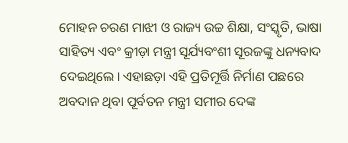ମୋହନ ଚରଣ ମାଝୀ ଓ ରାଜ୍ୟ ଉଚ୍ଚ ଶିକ୍ଷା, ସଂସ୍କୃତି, ଭାଷା ସାହିତ୍ୟ ଏବଂ କ୍ରୀଡ଼ା ମନ୍ତ୍ରୀ ସୂର୍ଯ୍ୟବଂଶୀ ସୂରଜଙ୍କୁ ଧନ୍ୟବାଦ ଦେଇଥିଲେ। ଏହାଛଡ଼ା ଏହି ପ୍ରତିମୂର୍ତ୍ତି ନିର୍ମାଣ ପଛରେ ଅବଦାନ ଥିବା ପୂର୍ବତନ ମନ୍ତ୍ରୀ ସମୀର ଦେଙ୍କ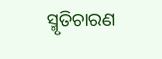ସ୍ମୃତିଚାରଣ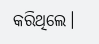କରିଥିଲେ।